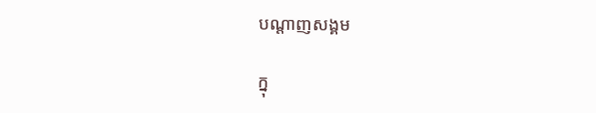បណ្តាញសង្គម

ក្នុ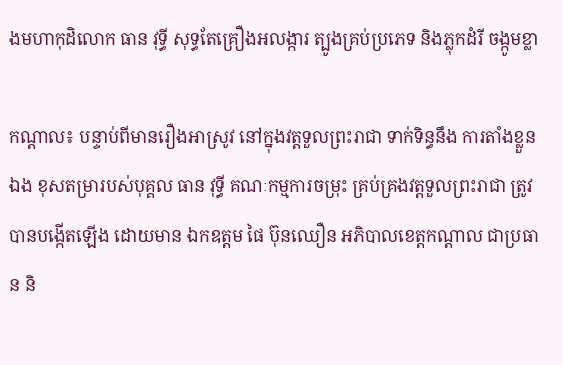ងមហាកុដិលោក ធាន វុទ្ធី សុទ្ធតែគ្រឿងអលង្ការ ត្បូងគ្រប់ប្រភេទ និងភ្លុកដំរី ចង្កូមខ្លា

កណ្តាល៖ បន្ទាប់ពីមានរឿងអាស្រូវ នៅក្នុងវត្តទួលព្រះរាជា ទាក់ទិន្ធនឹង ការតាំងខ្លួនឯង ខុសតម្រារបស់បុគ្គល ធាន វុទ្ធី គណៈកម្មការចម្រុះ គ្រប់គ្រងវត្តទួលព្រះរាជា ត្រូវបានបង្កើតឡើង ដោយមាន ឯកឧត្តម ផៃ ប៊ុនឈឿន អភិបាលខេត្តកណ្តាល ជាប្រធាន និ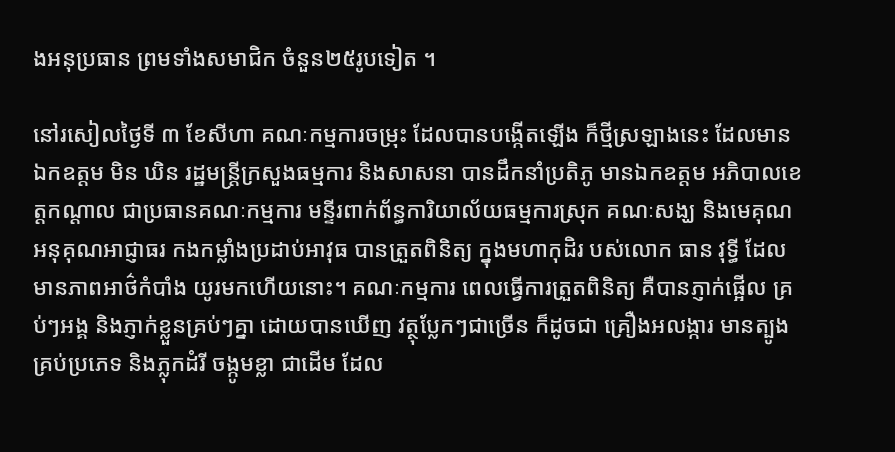ងអនុប្រធាន ព្រមទាំងសមាជិក ចំនួន២៥រូបទៀត ។

នៅរសៀលថ្ងៃទី ៣ ខែសីហា គណៈកម្មការចម្រុះ ដែលបានបង្កើតឡើង ក៏ថ្មីស្រឡាងនេះ ដែលមាន ឯកឧត្តម មិន ឃិន រដ្ឋមន្ត្រីក្រសួងធម្មការ និងសាសនា បានដឹកនាំប្រតិភូ មានឯកឧត្តម អភិបាលខេត្តកណ្តាល ជាប្រធានគណៈកម្មការ មន្ទីរពាក់ព័ន្ធការិយាល័យធម្មការស្រុក គណៈសង្ឃ និងមេគុណ អនុគុណអាជ្ញាធរ កងកម្លាំងប្រដាប់អាវុធ បានត្រួតពិនិត្យ ក្នុងមហាកុដិរ បស់លោក ធាន វុទ្ធី ដែលមានភាពអាថ៌កំបាំង យូរមកហើយនោះ។ គណៈកម្មការ ពេលធ្វើការត្រួតពិនិត្យ គឺបានភ្ញាក់ផ្អើល គ្រប់ៗអង្គ និងភ្ញាក់ខ្លួនគ្រប់ៗគ្នា ដោយបានឃើញ វត្ថុប្លែកៗជាច្រើន ក៏ដូចជា គ្រឿងអលង្ការ មានត្បូងគ្រប់ប្រភេទ និងភ្លុកដំរី ចង្កូមខ្លា ជាដើម ដែល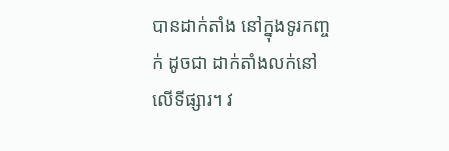បានដាក់តាំង នៅក្នុងទូរកញ្ចក់ ដូចជា ដាក់តាំងលក់នៅលើទីផ្សារ។ វ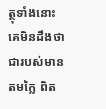ត្ថុទាំងនោះ គេមិនដឹងថា ជារបស់មានតមក្លៃ ពិត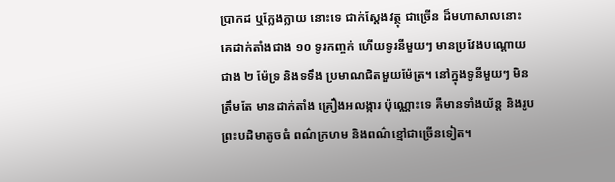ប្រាកដ ឬក្លែងក្លាយ នោះទេ ជាក់ស្តែងវត្ថុ ជាច្រើន ដ៏មហាសាលនោះ គេដាក់តាំងជាង ១០ ទូរកញ្ចក់ ហើយទូរនីមួយៗ មានប្រវែងបណ្តោយជាង ២ ម៉ែទ្រ និងទទឹង ប្រមាណជិតមួយម៉ែត្រ។ នៅក្នុងទូនីមួយៗ មិនត្រឹមតែ មានដាក់តាំង គ្រឿងអលង្ការ ប៉ុណ្ណោះទេ គឺមានទាំងយ័ន្ត និងរូបព្រះបដិមាតូចធំ ពណ៌ក្រហម និងពណ៌ខ្មៅជាច្រើនទៀត។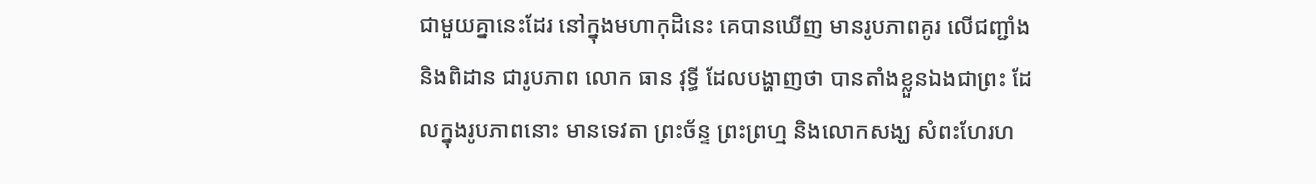ជាមួយគ្នានេះដែរ នៅក្នុងមហាកុដិនេះ គេបានឃើញ មានរូបភាពគូរ លើជញ្ជាំង និងពិដាន ជារូបភាព លោក ធាន វុទ្ធី ដែលបង្ហាញថា បានតាំងខ្លួនឯងជាព្រះ ដែលក្នុងរូបភាពនោះ មានទេវតា ព្រះច័ន្ទ ព្រះព្រហ្ម និងលោកសង្ឃ សំពះហែរហ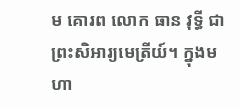ម គោរព លោក ធាន វុទ្ធី ជាព្រះសិអារ្យមេត្រីយ៍។ ក្នុងមហា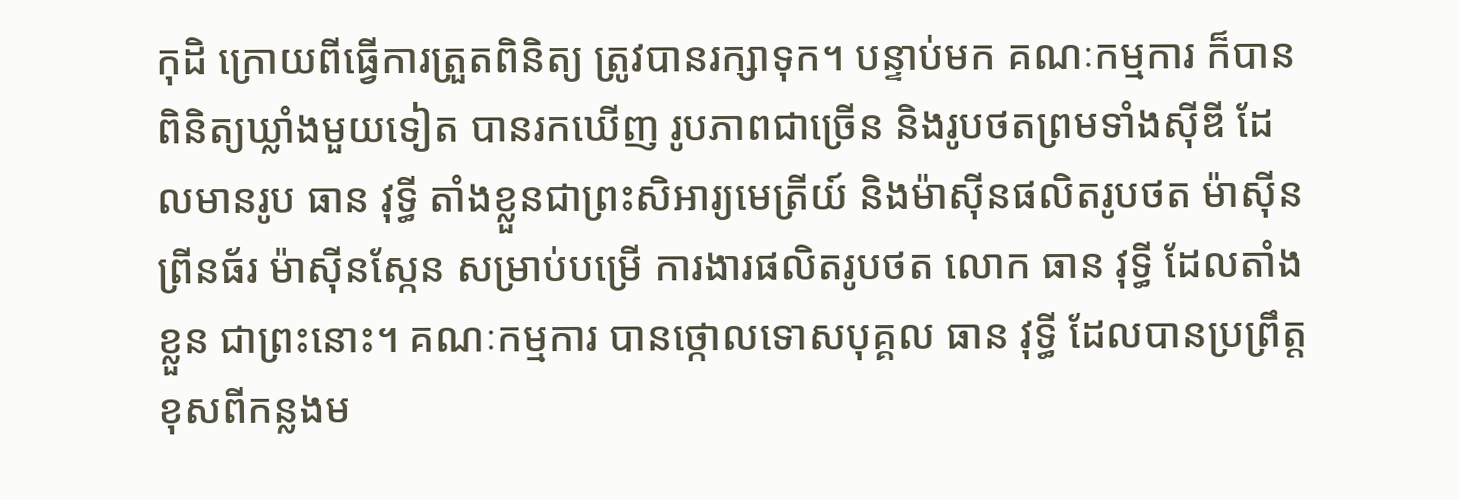កុដិ ក្រោយពីធ្វើការត្រួតពិនិត្យ ត្រូវបានរក្សាទុក។ បន្ទាប់មក គណៈកម្មការ ក៏បានពិនិត្យឃ្លាំងមួយទៀត បានរកឃើញ រូបភាពជាច្រើន និងរូបថតព្រមទាំងស៊ីឌី ដែលមានរូប ធាន វុទ្ធី តាំងខ្លួនជាព្រះសិអារ្យមេត្រីយ៍ និងម៉ាស៊ីនផលិតរូបថត ម៉ាស៊ីនព្រីនធ័រ ម៉ាស៊ីនស្កែន សម្រាប់បម្រើ ការងារផលិតរូបថត លោក ធាន វុទ្ធី ដែលតាំងខ្លួន ជាព្រះនោះ។ គណៈកម្មការ បានថ្កោលទោសបុគ្គល ធាន វុទ្ធី ដែលបានប្រព្រឹត្ត ខុសពីកន្លងម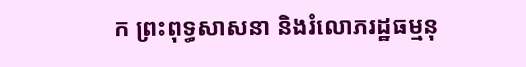ក ព្រះពុទ្ធសាសនា និងរំលោភរដ្ឋធម្មនុ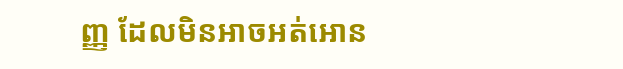ញ្ញ ដែលមិនអាចអត់អោន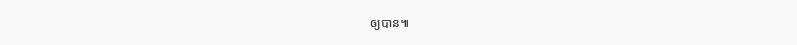ឲ្យបាន៕